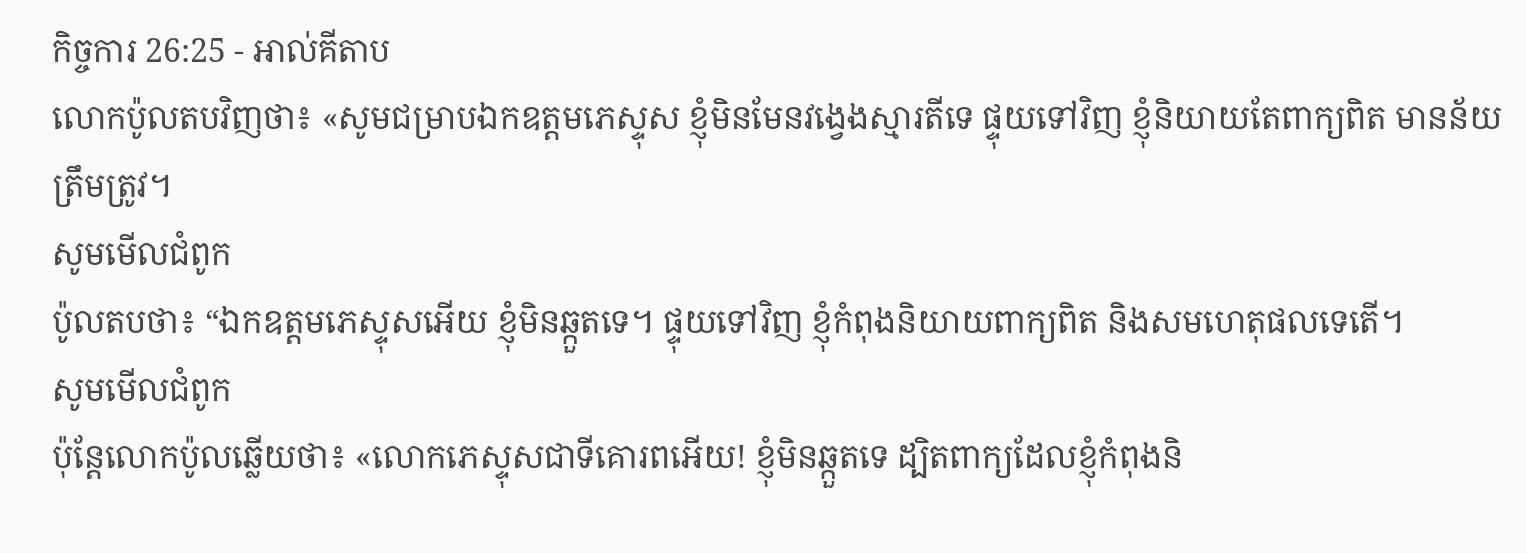កិច្ចការ 26:25 - អាល់គីតាប
លោកប៉ូលតបវិញថា៖ «សូមជម្រាបឯកឧត្ដមភេស្ទុស ខ្ញុំមិនមែនវង្វេងស្មារតីទេ ផ្ទុយទៅវិញ ខ្ញុំនិយាយតែពាក្យពិត មានន័យត្រឹមត្រូវ។
សូមមើលជំពូក
ប៉ូលតបថា៖ “ឯកឧត្ដមភេស្ទុសអើយ ខ្ញុំមិនឆ្កួតទេ។ ផ្ទុយទៅវិញ ខ្ញុំកំពុងនិយាយពាក្យពិត និងសមហេតុផលទេតើ។
សូមមើលជំពូក
ប៉ុន្ដែលោកប៉ូលឆ្លើយថា៖ «លោកភេស្ទុសជាទីគោរពអើយ! ខ្ញុំមិនឆ្កួតទេ ដ្បិតពាក្យដែលខ្ញុំកំពុងនិ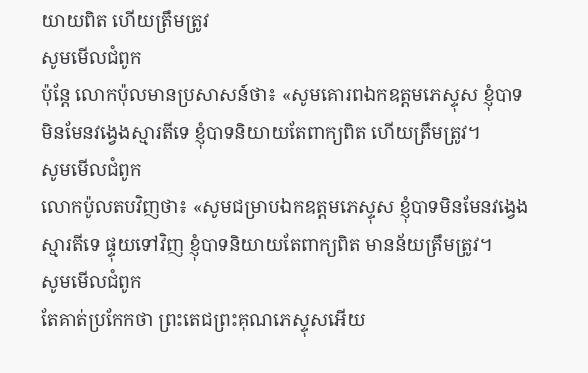យាយពិត ហើយត្រឹមត្រូវ
សូមមើលជំពូក
ប៉ុន្ដែ លោកប៉ុលមានប្រសាសន៍ថា៖ «សូមគោរពឯកឧត្តមភេស្ទុស ខ្ញុំបាទមិនមែនវង្វេងស្មារតីទេ ខ្ញុំបាទនិយាយតែពាក្យពិត ហើយត្រឹមត្រូវ។
សូមមើលជំពូក
លោកប៉ូលតបវិញថា៖ «សូមជម្រាបឯកឧត្ដមភេស្ទុស ខ្ញុំបាទមិនមែនវង្វេងស្មារតីទេ ផ្ទុយទៅវិញ ខ្ញុំបាទនិយាយតែពាក្យពិត មានន័យត្រឹមត្រូវ។
សូមមើលជំពូក
តែគាត់ប្រកែកថា ព្រះតេជព្រះគុណភេស្ទុសអើយ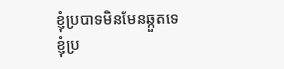ខ្ញុំប្របាទមិនមែនឆ្កួតទេ ខ្ញុំប្រ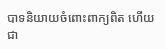បាទនិយាយចំពោះពាក្យពិត ហើយជា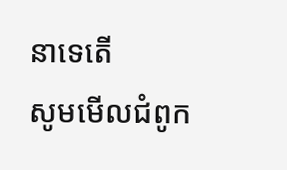នាទេតើ
សូមមើលជំពូក